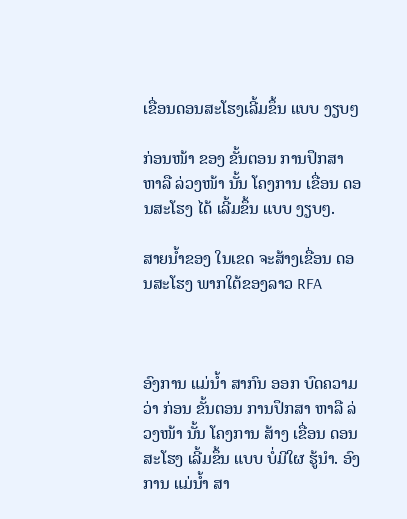ເຂື່ອນດອນສະໂຮງເລີ້ມຂຶ້ນ ແບບ ງຽບໆ

ກ່ອນໜ້າ ຂອງ ຂັ້ນຕອນ ການປຶກສາ ຫາລື ລ່ວງໜ້າ ນັ້ນ ໂຄງການ ເຂື່ອນ ດອນສະໂຮງ ໄດ້ ເລີ້ມຂຶ້ນ ແບບ ງຽບໆ.

ສາຍນໍ້າຂອງ ໃນເຂດ ຈະສ້າງເຂື່ອນ ດອນສະໂຮງ ພາກໃຕ້ຂອງລາວ RFA



ອົງການ ແມ່ນໍ້າ ສາກົນ ອອກ ບົດຄວາມ ວ່າ ກ່ອນ ຂັ້ນຕອນ ການປຶກສາ ຫາລື ລ່ວງໜ້າ ນັ້ນ ໂຄງການ ສ້າງ ເຂື່ອນ ດອນສະໂຮງ ເລີ້ມຂຶ້ນ ແບບ ບໍ່ມີໃຜ ຮູ້ນໍາ. ອົງການ ແມ່ນໍ້າ ສາ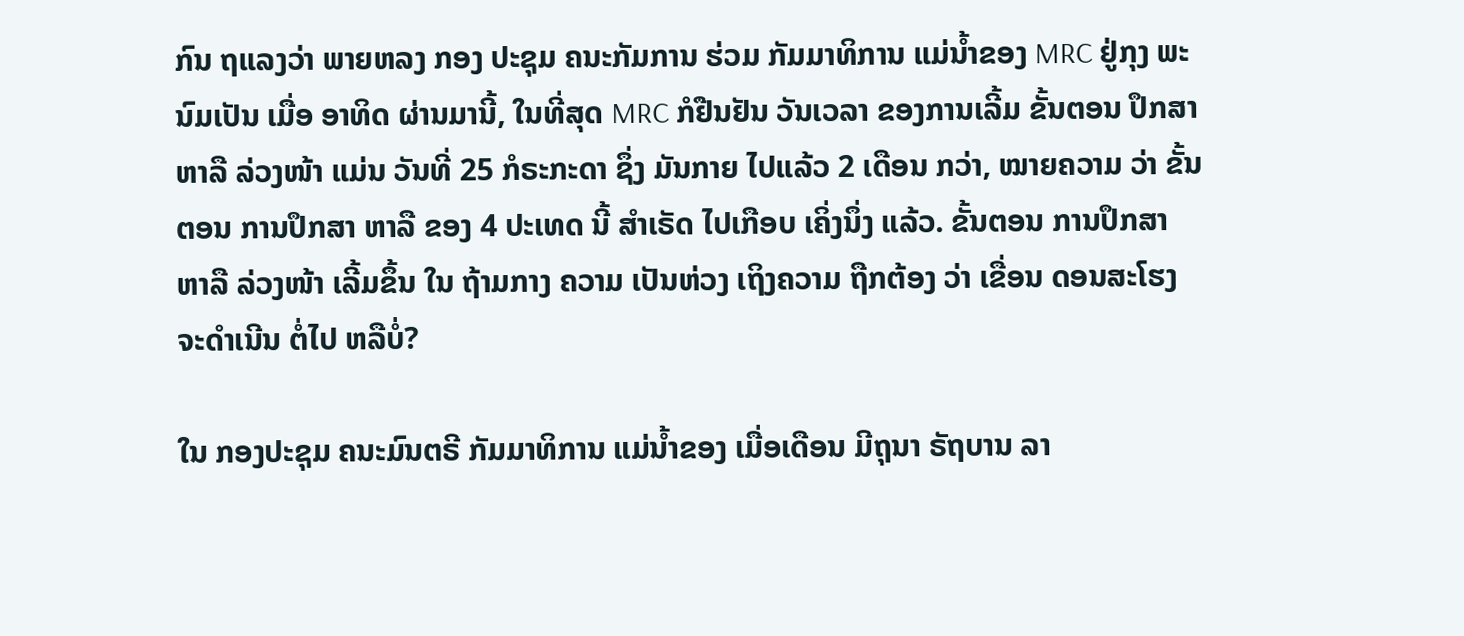ກົນ ຖແລງວ່າ ພາຍຫລງ ກອງ ປະຊຸມ ຄນະກັມການ ຮ່ວມ ກັມມາທິການ ແມ່ນໍ້າຂອງ MRC ຢູ່ກຸງ ພະນົມເປັນ ເມື່ອ ອາທິດ ຜ່ານມານີ້, ໃນທີ່ສຸດ MRC ກໍຢືນຢັນ ວັນເວລາ ຂອງການເລີ້ມ ຂັ້ນຕອນ ປຶກສາ ຫາລື ລ່ວງໜ້າ ແມ່ນ ວັນທີ່ 25 ກໍຣະກະດາ ຊຶ່ງ ມັນກາຍ ໄປແລ້ວ 2 ເດືອນ ກວ່າ, ໝາຍຄວາມ ວ່າ ຂັ້ນຕອນ ການປຶກສາ ຫາລື ຂອງ 4 ປະເທດ ນີ້ ສໍາເຣັດ ໄປເກືອບ ເຄິ່ງນຶ່ງ ແລ້ວ. ຂັ້ນຕອນ ການປຶກສາ ຫາລື ລ່ວງໜ້າ ເລີ້ມຂຶ້ນ ໃນ ຖ້າມກາງ ຄວາມ ເປັນຫ່ວງ ເຖິງຄວາມ ຖືກຕ້ອງ ວ່າ ເຂື່ອນ ດອນສະໂຮງ ຈະດໍາເນີນ ຕໍ່ໄປ ຫລືບໍ່?

ໃນ ກອງປະຊຸມ ຄນະມົນຕຣີ ກັມມາທິການ ແມ່ນໍ້າຂອງ ເມື່ອເດືອນ ມີຖຸນາ ຣັຖບານ ລາ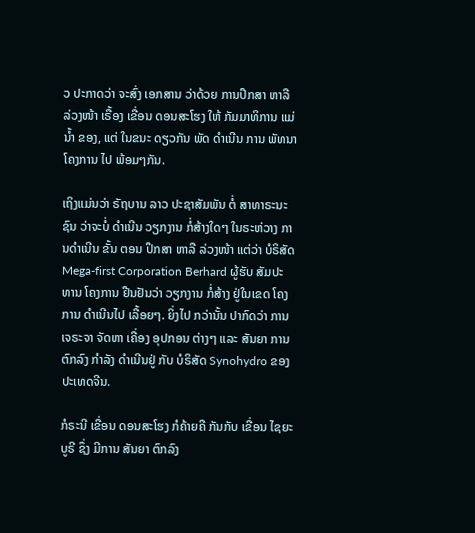ວ ປະກາດວ່າ ຈະສົ່ງ ເອກສານ ວ່າດ້ວຍ ການປຶກສາ ຫາລື ລ່ວງໜ້າ ເຣື້ອງ ເຂື່ອນ ດອນສະໂຮງ ໃຫ້ ກັມມາທິການ ແມ່ນໍ້າ ຂອງ, ແຕ່ ໃນຂນະ ດຽວກັນ ພັດ ດໍາເນີນ ການ ພັທນາ ໂຄງການ ໄປ ພ້ອມໆກັນ.

ເຖິງແມ່ນວ່າ ຣັຖບານ ລາວ ປະຊາສັມພັນ ຕໍ່ ສາທາຣະນະຊົນ ວ່າຈະບໍ່ ດໍາເນີນ ວຽກງານ ກໍ່ສ້າງໃດໆ ໃນຣະຫ່ວາງ ການດໍາເນີນ ຂັ້ນ ຕອນ ປຶກສາ ຫາລື ລ່ວງໜ້າ ແຕ່ວ່າ ບໍຣິສັດ Mega-first Corporation Berhard ຜູ້ຮັບ ສັມປະທານ ໂຄງການ ຢືນຢັນວ່າ ວຽກງານ ກໍ່ສ້າງ ຢູ່ໃນເຂດ ໂຄງການ ດໍາເນີນໄປ ເລື້ອຍໆ. ຍິ່ງໄປ ກວ່ານັ້ນ ປາກົດວ່າ ການ ເຈຣະຈາ ຈັດຫາ ເຄື່ອງ ອຸປກອນ ຕ່າງໆ ແລະ ສັນຍາ ການ ຕົກລົງ ກໍາລັງ ດໍາເນີນຢູ່ ກັບ ບໍຣິສັດ Synohydro ຂອງ ປະເທດຈີນ.

ກໍຣະນີ ເຂື່ອນ ດອນສະໂຮງ ກໍຄ້າຍຄື ກັນກັບ ເຂື່ອນ ໄຊຍະບູຣີ ຊຶ່ງ ມີການ ສັນຍາ ຕົກລົງ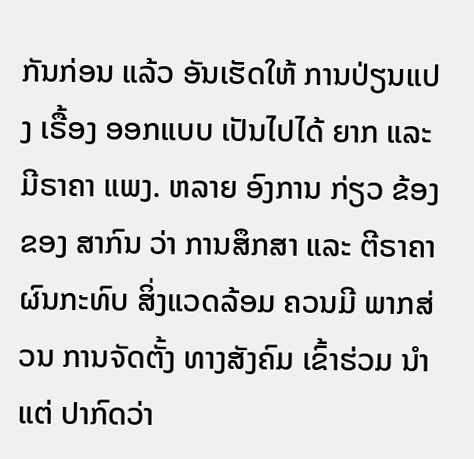ກັນກ່ອນ ແລ້ວ ອັນເຮັດໃຫ້ ການປ່ຽນແປງ ເຣື້ອງ ອອກແບບ ເປັນໄປໄດ້ ຍາກ ແລະ ມີຣາຄາ ແພງ. ຫລາຍ ອົງການ ກ່ຽວ ຂ້ອງ ຂອງ ສາກົນ ວ່າ ການສຶກສາ ແລະ ຕີຣາຄາ ຜົນກະທົບ ສິ່ງແວດລ້ອມ ຄວນມີ ພາກສ່ວນ ການຈັດຕັ້ງ ທາງສັງຄົມ ເຂົ້າຮ່ວມ ນໍາ ແຕ່ ປາກົດວ່າ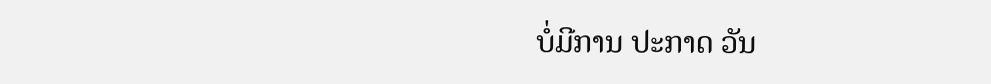ບໍ່ມີການ ປະກາດ ວັນ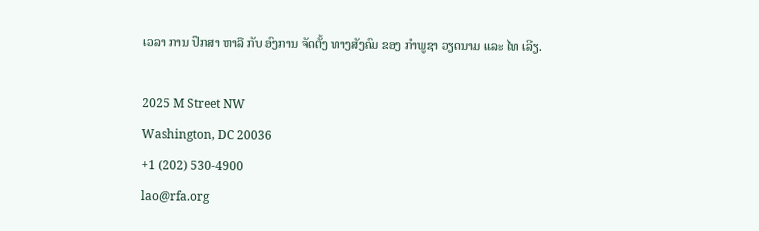ເວລາ ການ ປຶກສາ ຫາລື ກັບ ອົງການ ຈັດຕັ້ງ ທາງສັງຄົມ ຂອງ ກໍາພູຊາ ວຽດນາມ ແລະ ໄທ ເລີຽ.

2025 M Street NW
Washington, DC 20036
+1 (202) 530-4900
lao@rfa.org